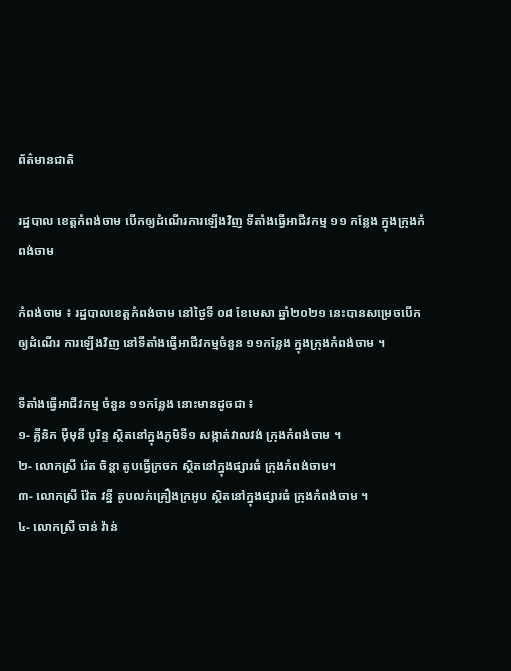ព័ត៌មានជាតិ

រដ្ឋបាល ខេត្តកំពង់ចាម បើកឲ្យដំណើរការឡើងវិញ ទីតាំងធ្វើអាជីវកម្ម ១១ កន្លែង ក្នុងក្រុងកំពង់ចាម

កំពង់ចាម ៖ រដ្ឋបាលខេត្តកំពង់ចាម នៅថ្ងៃទី ០៨ ខែមេសា ឆ្នាំ២០២១ នេះបានសម្រេចបើកឲ្យដំណើរ ការឡើងវិញ នៅទីតាំងធ្វើអាជីវកម្មចំនួន ១១កន្លែង ក្នុងក្រុងកំពង់ចាម ។

ទីតាំងធ្វើអាជីវកម្ម ចំនួន ១១កន្លែង នោះមានដូចជា ៖
១- គ្លីនិក ម៉ឺមុនី បូរិន្ទ ស្ថិតនៅក្នុងភូមិទី១ សង្កាត់វាលវង់ ក្រុងកំពង់ចាម ។
២- លោកស្រី រ៉េត ចិន្តា តូបធ្វើក្រចក ស្ថិតនៅក្នុងផ្សារធំ ក្រុងកំពង់ចាម។
៣- លោកស្រី វ៉ែត វន្នី តូបលក់គ្រឿងក្រអូប ស្ថិតនៅក្នុងផ្សារធំ ក្រុងកំពង់ចាម ។
៤- លោកស្រី ចាន់ វ៉ាន់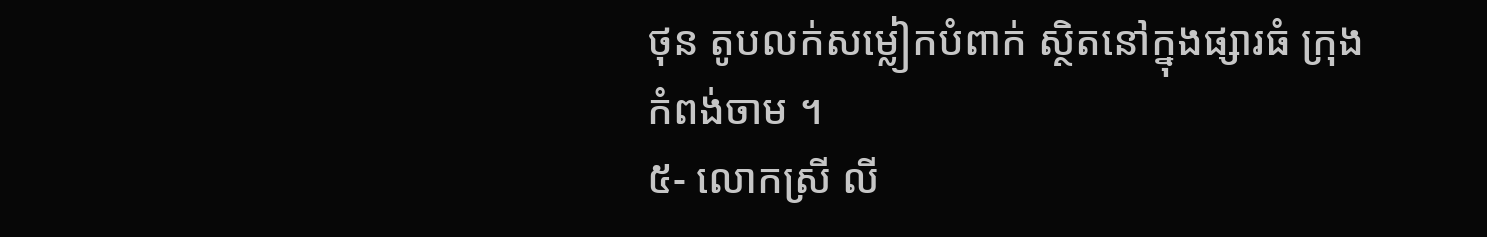ថុន តូបលក់សម្លៀកបំពាក់ ស្ថិតនៅក្នុងផ្សារធំ ក្រុងកំពង់ចាម ។
៥- លោកស្រី លី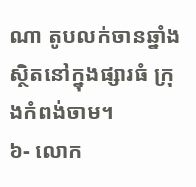ណា តូបលក់ចានឆ្នាំង ស្ថិតនៅក្នុងផ្សារធំ ក្រុងកំពង់ចាម។
៦- លោក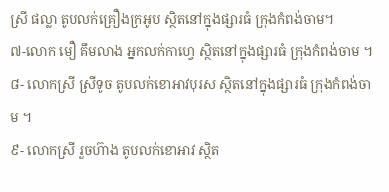ស្រី ផល្លា តូបលក់គ្រឿងក្រអូប ស្ថិតនៅក្នុងផ្សារធំ ក្រុងកំពង់ចាម។
៧-លោក មឿ គឹមលាង អ្នកលក់កាហ្វេ ស្ថិតនៅក្នុងផ្សារធំ ក្រុងកំពង់ចាម ។
៨- លោកស្រី ស្រីទូច តូបលក់ខោអាវបុរស ស្ថិតនៅក្នុងផ្សារធំ ក្រុងកំពង់ចាម ។
៩- លោកស្រី រួចហ៊ាង តូបលក់ខោអាវ ស្ថិត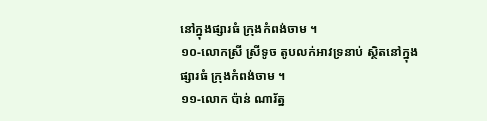នៅក្នុងផ្សារធំ ក្រុងកំពង់ចាម ។
១០-លោកស្រី ស្រីទូច តូបលក់អាវទ្រនាប់ ស្ថិតនៅក្នុងផ្សារធំ ក្រុងកំពង់ចាម ។
១១-លោក ប៉ាន់ ណារ័ត្ន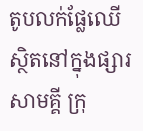តូបលក់ផ្លែឈើ ស្ថិតនៅក្នុងផ្សារសាមគ្គី ក្រុ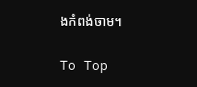ងកំពង់ចាម។

To Top